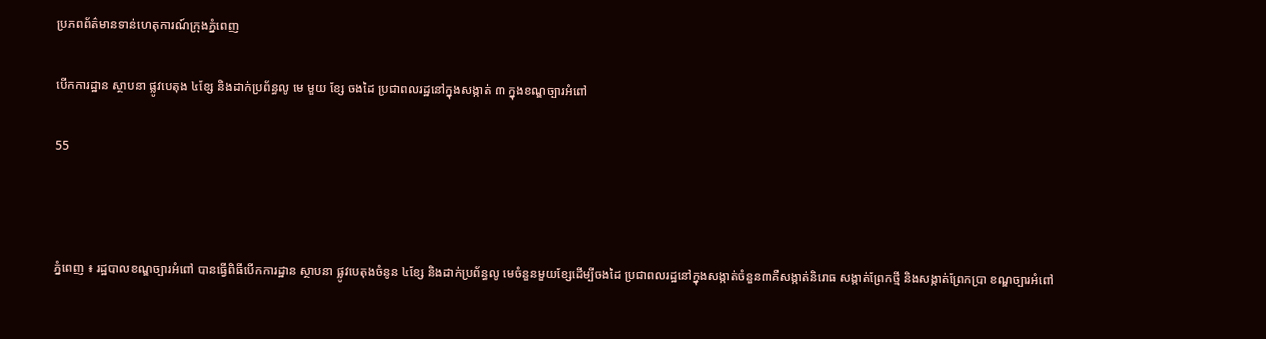ប្រភពព័ត៌មានទាន់ហេតុការណ៍ក្រុងភ្នំពេញ

បើកការដ្ឋាន ស្ថាបនា ផ្លូវបេតុង ៤ខ្សែ និងដាក់ប្រព័ន្ធលូ មេ មួយ ខ្សែ ចងដៃ ប្រជាពលរដ្ឋនៅក្នុងសង្កាត់ ៣ ក្នុងខណ្ឌច្បារអំពៅ

55



ភ្នំពេញ ៖ រដ្ឋបាលខណ្ឌច្បារអំពៅ បានធ្វើពិធីបើកការដ្ឋាន ស្ថាបនា ផ្លូវបេតុងចំនូន ៤ខ្សែ និងដាក់ប្រព័ន្ធលូ មេចំនួនមួយខ្សែដើម្បីចងដៃ ប្រជាពលរដ្ឋនៅក្នុងសង្កាត់ចំនួន៣គឺសង្កាត់និរោធ សង្កាត់ព្រែកថ្មី និងសង្កាត់ព្រែកប្រា ខណ្ឌច្បារអំពៅ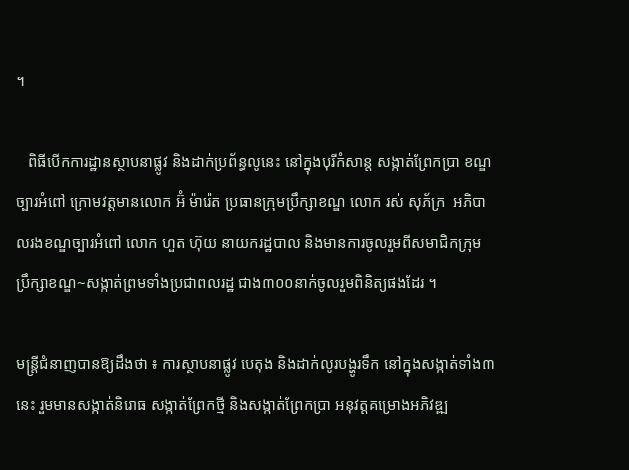។

   ពិធីបើកការដ្ឋានស្ថាបនាផ្លូវ និងដាក់ប្រព័ន្ធលូនេះ នៅក្នុងបុរីកំសាន្ត សង្កាត់ព្រែកប្រា ខណ្ឌច្បារអំពៅ ក្រោមវត្តមានលោក អ៊ំ ម៉ារ៉េត ប្រធានក្រុមប្រឹក្សាខណ្ឌ លោក រស់ សុភ័ក្រ  អភិបាលរងខណ្ឌច្បារអំពៅ លោក ហួត ហ៊ុយ នាយករដ្ឋបាល និងមានការចូលរួមពីសមាជិកក្រុមប្រឹក្សាខណ្ឌ~សង្កាត់ព្រមទាំងប្រជាពលរដ្ឋ ជាង៣០០នាក់ចូលរួមពិនិត្យផងដែរ ។

មន្ត្រីជំនាញបានឱ្យដឹងថា ៖ ការស្ថាបនាផ្លូវ បេតុង និងដាក់លូរបង្ហូរទឹក នៅក្នុងសង្កាត់ទាំង៣នេះ រួមមានសង្កាត់និរោធ សង្កាត់ព្រែកថ្មី និងសង្កាត់ព្រែកប្រា អនុវត្តគម្រោងអភិវឌ្ឍ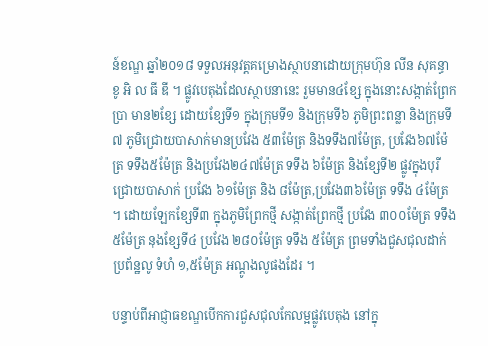ន៍ខណ្ឌ ឆ្នាំ២០១៨ ទទួលអនុវត្តគម្រោងស្ថាបនាដោយក្រុមហ៊ុន លីន សុគន្ធា ខូ អិ ល ធី ឌី ។ ផ្លូវបេតុងដែលស្ថាបនានេះ រួមមាន៤ខ្សែ ក្នុងនោះសង្កាត់ព្រែកប្រា មាន២ខ្សែ ដោយខ្សែទី១ ក្នុងក្រុមទី១ និងក្រុមទី៦ ភូមិព្រះពន្លា និងក្រុមទី៧ ភូមិជ្រោយបាសាក់មានប្រវែង ៥៣ម៉ែត្រ និងទទឹង៧ម៉ែត្រ, ប្រវែង៦៧ម៉ែត្រ ទទឹង៥ម៉ែត្រ និងប្រវែង២៤៧ម៉ែត្រ ទទឹង ៦ម៉ែត្រ និងខ្សែទី២ ផ្លូវក្នុងបុរីជ្រោយបាសាក់ ប្រវែង ៦១ម៉ែត្រ និង ៨ម៉ែត្រ,ប្រវែង៣៦ម៉ែត្រ ទទឹង ៤ម៉ែត្រ ។ ដោយឡែកខ្សែទី៣ ក្នុងភូមិព្រែកថ្មី សង្កាត់ព្រែកថ្មី ប្រវែង ៣០០ម៉ែត្រ ទទឹង ៥ម៉ែត្រ នុងខ្សែទី៤ ប្រវែង ២៨០ម៉ែត្រ ទទឹង ៥ម៉ែត្រ ព្រមទាំងជួសជុលដាក់ប្រព័ន្ឋលូ ទំហំ ១,៥ម៉ែត្រ អណ្តូងលូផងដែរ ។

បន្ទាប់ពីអាជ្ញាធខណ្ឌបើកការជួសជុលកែលម្អផ្លូវបេតុង នៅក្នុ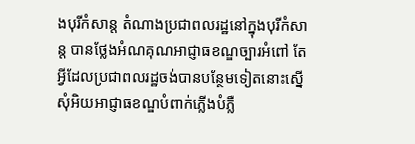ងបុរីកំសាន្ត តំណាងប្រជាពលរដ្ឋនៅក្នុងបុរីកំសាន្ត បានថ្លែងអំណគុណអាជ្ញាធខណ្ឌច្បារអំពៅ តែអ្វីដែលប្រជាពលរដ្ឋចង់បានបន្ថែមទៀតនោះស្នើសុំអិយអាជ្ញាធខណ្ឌបំពាក់ភ្លើងបំភ្លឺ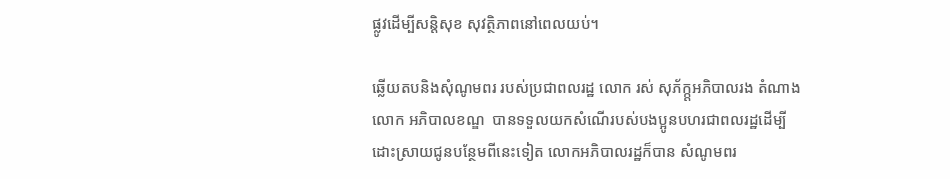ផ្លូវដើម្បីសន្តិសុខ សុវត្ថិភាពនៅពេលយប់។

ឆ្លើយតបនិងសុំណូមពរ របស់ប្រជាពលរដ្ឋ លោក រស់ សុភ័ក្ក្តអភិបាលរង តំណាងលោក អភិបាលខណ្ឌ  បានទទួលយកសំណើរបស់បងប្អូនបហរជាពលរដ្ឋដើម្បីដោះស្រាយជូនបន្ថែមពីនេះទៀត លោកអភិបាលរដ្ឋក៏បាន សំណូមពរ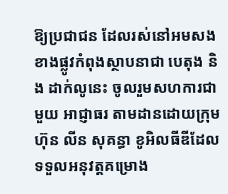ឱ្យប្រជាជន ដែលរស់នៅអមសងខាងផ្លូវកំពុងស្ថាបនាជា បេតុង និង ដាក់លូនេះ ចូលរួមសហការជាមួយ អាជ្ញាធរ តាមដានដោយក្រុមហ៊ុន លីន សុគន្ធា ខូអិលធីឌីដែលទទួលអនុវត្តគម្រោង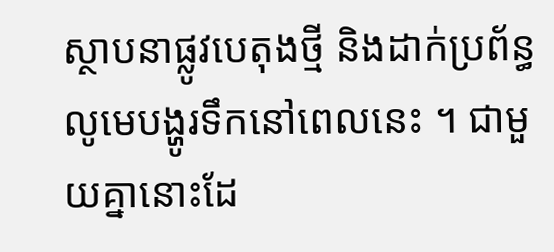ស្ថាបនាផ្លូវបេតុងថ្មី និងដាក់ប្រព័ន្ធលូមេបង្ហូរទឹកនៅពេលនេះ ។ ជាមួយគ្នានោះដែ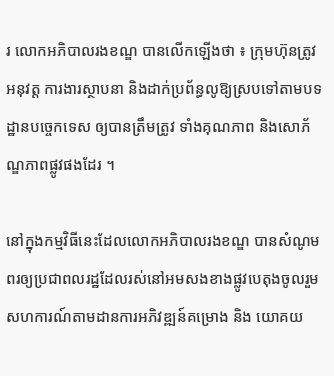រ លោកអភិបាលរងខណ្ឌ បានលើកឡើងថា ៖ ក្រុមហ៊ុនត្រូវអនុវត្ត ការងារស្ថាបនា និងដាក់ប្រព័ន្ធលូឱ្យស្របទៅតាមបទដ្ឋានបច្ចេកទេស ឲ្យបានត្រឹមត្រូវ ទាំងគុណភាព និងសោភ័ណ្ឌភាពផ្លូវផងដែរ ។

នៅក្នុងកម្មវិធីនេះដែលលោកអភិបាលរងខណ្ឌ បានសំណូមពរឲ្យប្រជាពលរដ្ឋដែលរស់នៅអមសងខាងផ្លូវបេតុងចូលរួមសហការណ៍តាមដានការអភិវឌ្ឍន៍គម្រោង និង យោគយ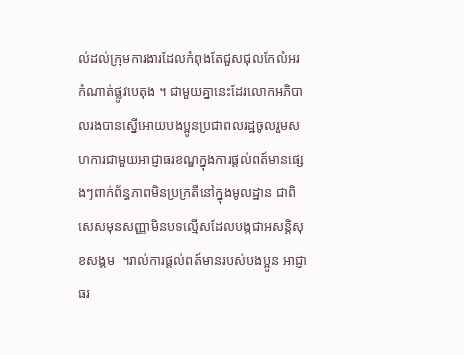ល់ដល់ក្រុមការងារដែលកំពុងតែជួសជុលកែលំអរកំណាត់ផ្លូវបេតុង ។ ជាមួយគ្នានេះដែរលោកអភិបាលរងបានស្នើអោយបងប្អូនប្រជាពលរដ្ឋចូលរួមសហការជាមួយអាជ្ញាធរខណ្ឌក្នុងការផ្តល់ពត៍មានផ្សេងៗពាក់ព័ន្ធភាពមិនប្រក្រតីនៅក្នុងមូលដ្ឋាន ជាពិសេសមុនសញ្ញាមិនបទល្មើសដែលបង្កជាអសន្តិសុខសង្គម  ។រាល់ការផ្តល់ពត៍មានរបស់បងប្អូន អាជ្ញាធរ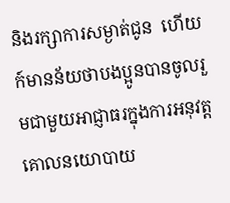និងរក្សាការសម្ងាត់ជូន  ហើយក៍មានន័យថាបងប្អូនបានចូលរួមជាមួយអាជ្ញាធរក្នុងការអនុវត្ត គោលនយោបាយ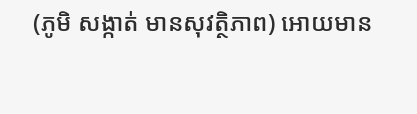(ភូមិ សង្កាត់ មានសុវត្ថិភាព) អោយមាន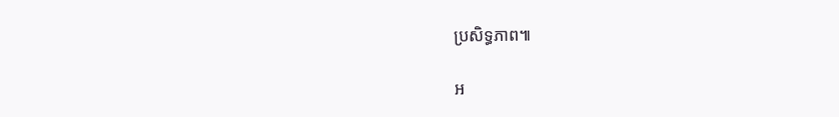ប្រសិទ្ធភាព៕

អ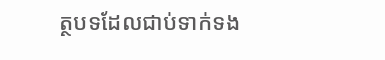ត្ថបទដែលជាប់ទាក់ទង